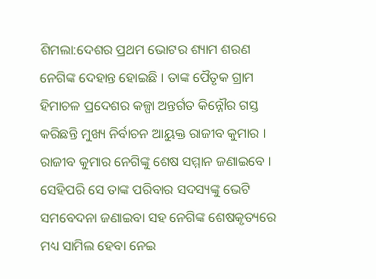ଶିମଲା:ଦେଶର ପ୍ରଥମ ଭୋଟର ଶ୍ୟାମ ଶରଣ ନେଗିଙ୍କ ଦେହାନ୍ତ ହୋଇଛି । ତାଙ୍କ ପୈତୃକ ଗ୍ରାମ ହିମାଚଳ ପ୍ରଦେଶର କଳ୍ପା ଅନ୍ତର୍ଗତ କିନ୍ନୌର ଗସ୍ତ କରିଛନ୍ତି ମୁଖ୍ୟ ନିର୍ବାଚନ ଆୟୁକ୍ତ ରାଜୀବ କୁମାର । ରାଜୀବ କୁମାର ନେଗିଙ୍କୁ ଶେଷ ସମ୍ମାନ ଜଣାଇବେ । ସେହିପରି ସେ ତାଙ୍କ ପରିବାର ସଦସ୍ୟଙ୍କୁ ଭେଟି ସମବେଦନା ଜଣାଇବା ସହ ନେଗିଙ୍କ ଶେଷକୃତ୍ୟରେ ମଧ୍ୟ ସାମିଲ ହେବା ନେଇ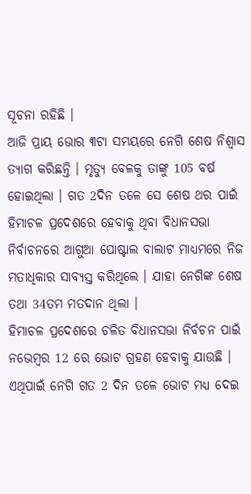ସୂଚନା ରହିଛି ।
ଆଜି ପ୍ରାୟ ଭୋର ୩ଟା ସମୟରେ ନେଗି ଶେଷ ନିଶ୍ବାସ ତ୍ୟାଗ କରିଛନ୍ତି । ମୃତ୍ୟୁ ବେଳକୁ ତାଙ୍କୁ 105 ବର୍ଷ ହୋଇଥିଲା । ଗତ 2ଦିନ ତଳେ ସେ ଶେଷ ଥର ପାଇଁ ହିମାଚଳ ପ୍ରଦେଶରେ ହେବାକୁ ଥିବା ବିଧାନସଭା ନିର୍ବାଚନରେ ଆଗୁଆ ପୋଷ୍ଟାଲ ବାଲାଟ ମାଧ୍ୟମରେ ନିଜ ମତାଧିକାର ସାବ୍ୟସ୍ତ କରିଥିଲେ । ଯାହା ନେଗିଙ୍କ ଶେଷ ତଥା 34ତମ ମତଦାନ ଥିଲା ।
ହିମାଚଳ ପ୍ରଦେଶରେ ଚଳିତ ବିଧାନସଭା ନିର୍ବଚନ ପାଇଁ ନଭେମ୍ବର 12 ରେ ଭୋଟ ଗ୍ରହଣ ହେବାକୁ ଯାଉଛି । ଏଥିପାଇଁ ନେଗି ଗତ 2 ଦିନ ତଳେ ଭୋଟ ମଧ୍ୟ ଦେଇ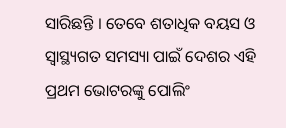ସାରିଛନ୍ତି । ତେବେ ଶତାଧିକ ବୟସ ଓ ସ୍ବାସ୍ଥ୍ୟଗତ ସମସ୍ୟା ପାଇଁ ଦେଶର ଏହି ପ୍ରଥମ ଭୋଟରଙ୍କୁ ପୋଲିଂ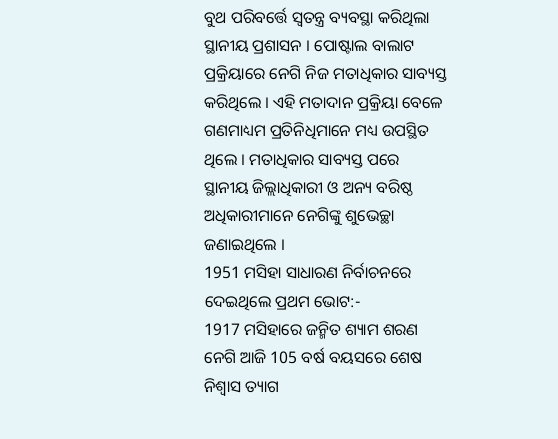ବୁଥ ପରିବର୍ତ୍ତେ ସ୍ବତନ୍ତ୍ର ବ୍ୟବସ୍ଥା କରିଥିଲା ସ୍ଥାନୀୟ ପ୍ରଶାସନ । ପୋଷ୍ଟାଲ ବାଲାଟ ପ୍ରକ୍ରିୟାରେ ନେଗି ନିଜ ମତାଧିକାର ସାବ୍ୟସ୍ତ କରିଥିଲେ । ଏହି ମତାଦାନ ପ୍ରକ୍ରିୟା ବେଳେ ଗଣମାଧ୍ୟମ ପ୍ରତିନିଧିମାନେ ମଧ୍ୟ ଉପସ୍ଥିତ ଥିଲେ । ମତାଧିକାର ସାବ୍ୟସ୍ତ ପରେ ସ୍ଥାନୀୟ ଜିଲ୍ଲାଧିକାରୀ ଓ ଅନ୍ୟ ବରିଷ୍ଠ ଅଧିକାରୀମାନେ ନେଗିଙ୍କୁ ଶୁଭେଚ୍ଛା ଜଣାଇଥିଲେ ।
1951 ମସିହା ସାଧାରଣ ନିର୍ବାଚନରେ ଦେଇଥିଲେ ପ୍ରଥମ ଭୋଟ:-
1917 ମସିହାରେ ଜନ୍ମିତ ଶ୍ୟାମ ଶରଣ ନେଗି ଆଜି 105 ବର୍ଷ ବୟସରେ ଶେଷ ନିଶ୍ବାସ ତ୍ୟାଗ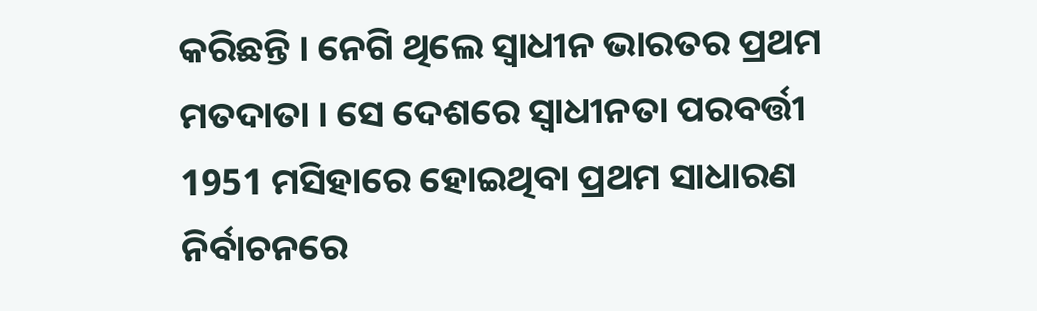କରିଛନ୍ତି । ନେଗି ଥିଲେ ସ୍ବାଧୀନ ଭାରତର ପ୍ରଥମ ମତଦାତା । ସେ ଦେଶରେ ସ୍ବାଧୀନତା ପରବର୍ତ୍ତୀ 1951 ମସିହାରେ ହୋଇଥିବା ପ୍ରଥମ ସାଧାରଣ ନିର୍ବାଚନରେ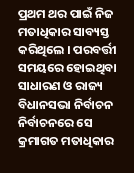ପ୍ରଥମ ଥର ପାଇଁ ନିଜ ମତାଧିକାର ସାବ୍ୟସ୍ତ କରିଥିଲେ । ପରବର୍ତ୍ତୀ ସମୟରେ ହୋଇଥିବା ସାଧାରଣ ଓ ରାଜ୍ୟ ବିଧାନସଭା ନିର୍ବାଚନ ନିର୍ବାଚନରେ ସେ କ୍ରମାଗତ ମତାଧିକାର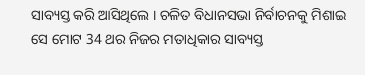ସାବ୍ୟସ୍ତ କରି ଆସିଥିଲେ । ଚଳିତ ବିଧାନସଭା ନିର୍ବାଚନକୁ ମିଶାଇ ସେ ମୋଟ 34 ଥର ନିଜର ମତାଧିକାର ସାବ୍ୟସ୍ତ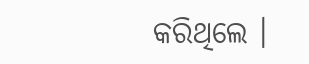କରିଥିଲେ ।